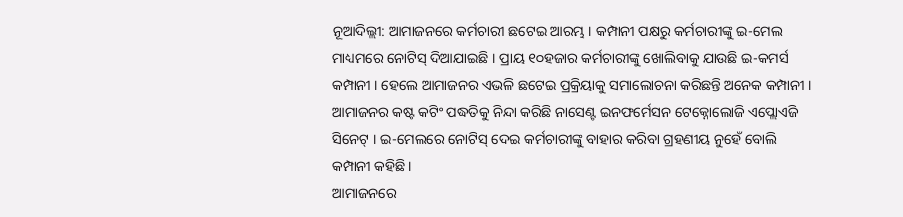ନୂଆଦିଲ୍ଲୀ: ଆମାଜନରେ କର୍ମଚାରୀ ଛଟେଇ ଆରମ୍ଭ । କମ୍ପାନୀ ପକ୍ଷରୁ କର୍ମଚାରୀଙ୍କୁ ଇ-ମେଲ ମାଧ୍ୟମରେ ନୋଟିସ୍ ଦିଆଯାଇଛି । ପ୍ରାୟ ୧୦ହଜାର କର୍ମଚାରୀଙ୍କୁ ଖୋଲିବାକୁ ଯାଉଛି ଇ-କମର୍ସ କମ୍ପାନୀ । ହେଲେ ଆମାଜନର ଏଭଳି ଛଟେଇ ପ୍ରକ୍ରିୟାକୁ ସମାଲୋଚନା କରିଛନ୍ତି ଅନେକ କମ୍ପାନୀ । ଆମାଜନର କଷ୍ଟ କଟିଂ ପଦ୍ଧତିକୁ ନିନ୍ଦା କରିଛି ନାସେଣ୍ଟ ଇନଫର୍ମେସନ ଟେକ୍ନୋଲୋଜି ଏପ୍ଲୋଏଜି ସିନେଟ୍ । ଇ-ମେଲରେ ନୋଟିସ୍ ଦେଇ କର୍ମଚାରୀଙ୍କୁ ବାହାର କରିବା ଗ୍ରହଣୀୟ ନୁହେଁ ବୋଲି କମ୍ପାନୀ କହିଛି ।
ଆମାଜନରେ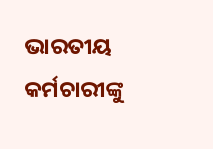ଭାରତୀୟ କର୍ମଚାରୀଙ୍କୁ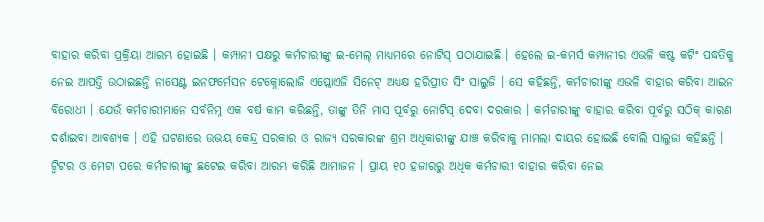ବାହାର କରିବା ପ୍ରକ୍ରିୟା ଆରମ୍ଭ ହୋଇଛି । କମ୍ପାନୀ ପକ୍ଷରୁ କର୍ମଚାରୀଙ୍କୁ ଇ-ମେଲ୍ ମାଧ୍ୟମରେ ନୋଟିସ୍ ପଠାଯାଇଛି । ହେଲେ ଇ-କମର୍ସ କମ୍ପାନୀର ଏଭଳି କଷ୍ଟ କଟିଂ ପଦ୍ଧତିକୁ ନେଇ ଆପତ୍ତି ଉଠାଇଛନ୍ତି ନାସେଣ୍ଟ ଇନଫର୍ମେସନ ଟେକ୍ନୋଲୋଜି ଏପ୍ଲୋଏଜି ସିନେଟ୍ ଅଧ୍ୟକ୍ଷ ହରିପ୍ରୀତ ସିଂ ସାଲୁଜି । ସେ କହିଛନ୍ତି, କର୍ମଚାରୀଙ୍କୁ ଏଭଳି ବାହାର କରିବା ଆଇନ ବିରୋଧୀ । ଯେଉଁ କର୍ମଚାରୀମାନେ ସର୍ବନିମ୍ନ ଏକ ବର୍ଷ କାମ କରିଛନ୍ତି, ତାଙ୍କୁ ତିନି ମାସ ପୂର୍ବରୁ ନୋଟିସ୍ ଦେବା ଦରକାର । କର୍ମଚାରୀଙ୍କୁ ବାହାର କରିବା ପୂର୍ବରୁ ସଠିକ୍ କାରଣ ଦର୍ଶାଇବା ଆବଶ୍ୟକ । ଏହି ଘଟଣାରେ ଉଭୟ କେନ୍ଦ୍ର ସରକାର ଓ ରାଜ୍ୟ ସରକାରଙ୍କ ଶ୍ରମ ଅଧିକାରୀଙ୍କୁ ଯାଞ୍ଚ କରିବାକୁ ମାମଲା ଦାୟର ହୋଇଛି ବୋଲି ସାଲୁଜା କହିଛନ୍ତି ।
ଟ୍ବିଟର ଓ ମେଟା ପରେ କର୍ମଚାରୀଙ୍କୁ ଛଟେଇ କରିବା ଆରମ୍ଭ କରିଛି ଆମାଜନ । ପ୍ରାୟ ୧୦ ହଜାରରୁ ଅଧିକ କର୍ମଚାରୀ ବାହାର କରିବା ନେଇ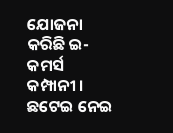ଯୋଜନା କରିଛି ଇ-କମର୍ସ କମ୍ପାନୀ । ଛଟେଇ ନେଇ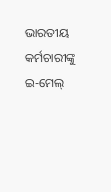ଭାରତୀୟ କର୍ମଚାରୀଙ୍କୁ ଇ-ମେଲ୍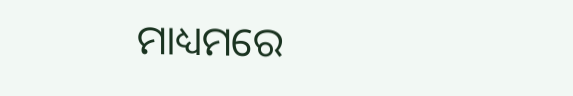ମାଧ୍ୟମରେ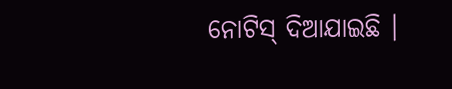ନୋଟିସ୍ ଦିଆଯାଇଛି ।